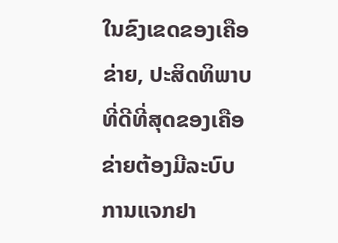ໃນຂົງເຂດຂອງເຄືອຂ່າຍ, ປະສິດທິພາບທີ່ດີທີ່ສຸດຂອງເຄືອຂ່າຍຕ້ອງມີລະບົບການແຈກຢາ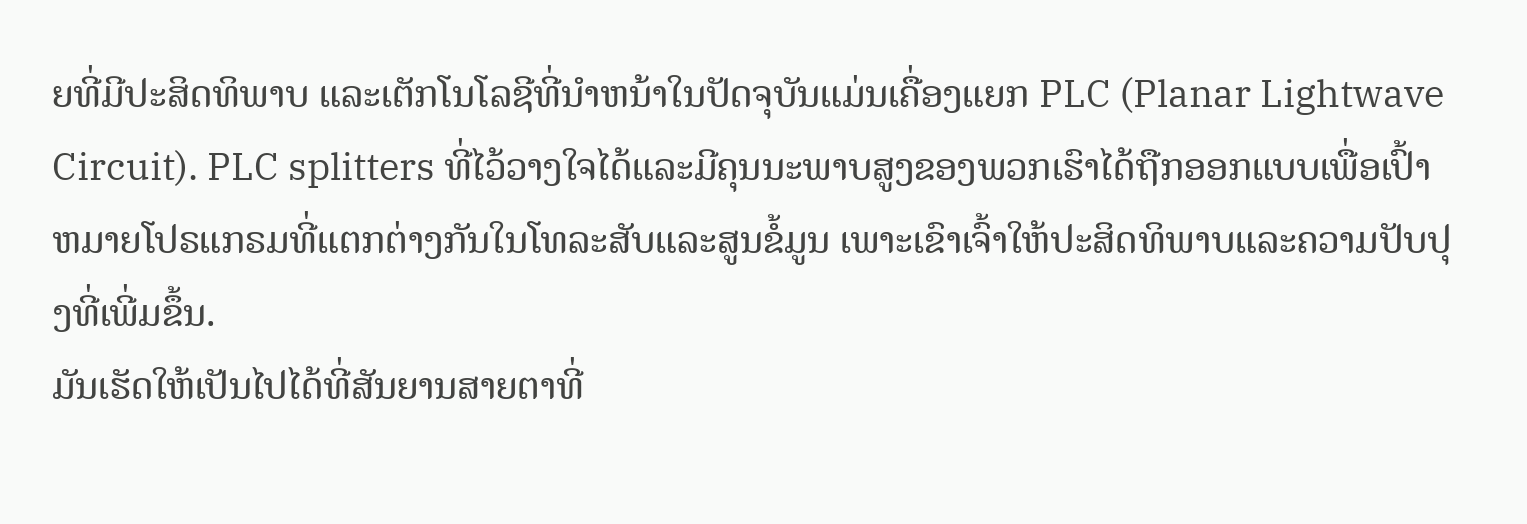ຍທີ່ມີປະສິດທິພາບ ແລະເຕັກໂນໂລຊີທີ່ນໍາຫນ້າໃນປັດຈຸບັນແມ່ນເຄື່ອງແຍກ PLC (Planar Lightwave Circuit). PLC splitters ທີ່ໄວ້ວາງໃຈໄດ້ແລະມີຄຸນນະພາບສູງຂອງພວກເຮົາໄດ້ຖືກອອກແບບເພື່ອເປົ້າຫມາຍໂປຣແກຣມທີ່ແຕກຕ່າງກັນໃນໂທລະສັບແລະສູນຂໍ້ມູນ ເພາະເຂົາເຈົ້າໃຫ້ປະສິດທິພາບແລະຄວາມປັບປຸງທີ່ເພີ່ມຂຶ້ນ.
ມັນເຮັດໃຫ້ເປັນໄປໄດ້ທີ່ສັນຍານສາຍຕາທີ່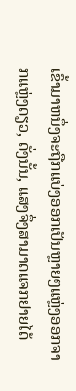ເຂົ້າມາຫນຶ່ງຈະຖືກແບ່ງອອກເປັນຫຼາຍໆແຫຼ່ງອອກຈາກແຫຼ່ງດຽວ, ດັ່ງນັ້ນ, ແສງຈຶ່ງສາມາດແຈກຢາຍໄດ້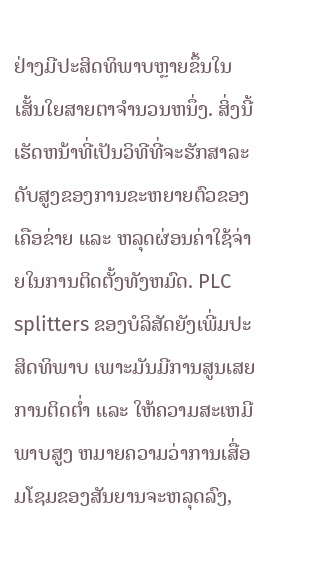ຢ່າງມີປະສິດທິພາບຫຼາຍຂຶ້ນໃນເສັ້ນໃຍສາຍຕາຈໍານວນຫນຶ່ງ. ສິ່ງນີ້ເຮັດຫນ້າທີ່ເປັນວິທີທີ່ຈະຮັກສາລະດັບສູງຂອງການຂະຫຍາຍຕົວຂອງເຄືອຂ່າຍ ແລະ ຫລຸດຜ່ອນຄ່າໃຊ້ຈ່າຍໃນການຕິດຕັ້ງທັງຫມົດ. PLC splitters ຂອງບໍລິສັດຍັງເພີ່ມປະສິດທິພາບ ເພາະມັນມີການສູນເສຍການຕິດຕໍ່າ ແລະ ໃຫ້ຄວາມສະເຫມີພາບສູງ ຫມາຍຄວາມວ່າການເສື່ອມໂຊມຂອງສັນຍານຈະຫລຸດລົງ,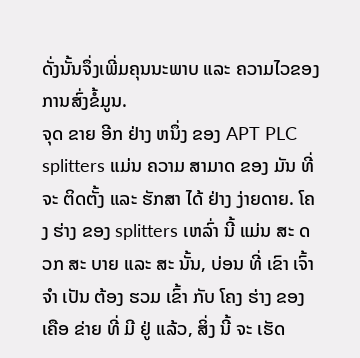ດັ່ງນັ້ນຈຶ່ງເພີ່ມຄຸນນະພາບ ແລະ ຄວາມໄວຂອງການສົ່ງຂໍ້ມູນ.
ຈຸດ ຂາຍ ອີກ ຢ່າງ ຫນຶ່ງ ຂອງ APT PLC splitters ແມ່ນ ຄວາມ ສາມາດ ຂອງ ມັນ ທີ່ ຈະ ຕິດຕັ້ງ ແລະ ຮັກສາ ໄດ້ ຢ່າງ ງ່າຍດາຍ. ໂຄງ ຮ່າງ ຂອງ splitters ເຫລົ່າ ນີ້ ແມ່ນ ສະ ດວກ ສະ ບາຍ ແລະ ສະ ນັ້ນ, ບ່ອນ ທີ່ ເຂົາ ເຈົ້າ ຈໍາ ເປັນ ຕ້ອງ ຮວມ ເຂົ້າ ກັບ ໂຄງ ຮ່າງ ຂອງ ເຄືອ ຂ່າຍ ທີ່ ມີ ຢູ່ ແລ້ວ, ສິ່ງ ນີ້ ຈະ ເຮັດ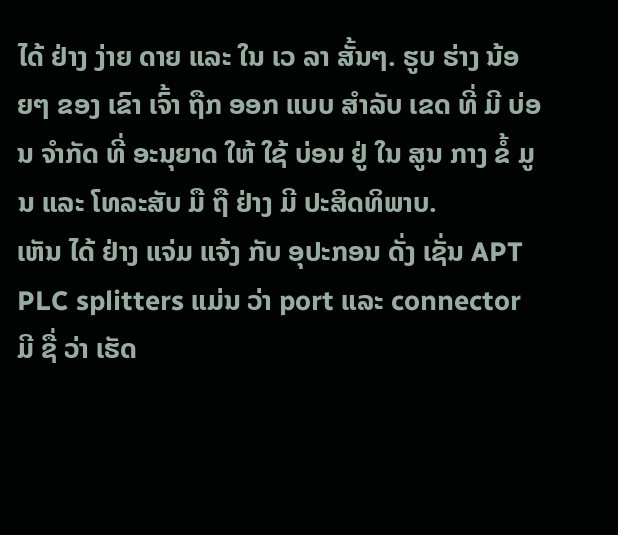ໄດ້ ຢ່າງ ງ່າຍ ດາຍ ແລະ ໃນ ເວ ລາ ສັ້ນໆ. ຮູບ ຮ່າງ ນ້ອຍໆ ຂອງ ເຂົາ ເຈົ້າ ຖືກ ອອກ ແບບ ສໍາລັບ ເຂດ ທີ່ ມີ ບ່ອນ ຈໍາກັດ ທີ່ ອະນຸຍາດ ໃຫ້ ໃຊ້ ບ່ອນ ຢູ່ ໃນ ສູນ ກາງ ຂໍ້ ມູນ ແລະ ໂທລະສັບ ມື ຖື ຢ່າງ ມີ ປະສິດທິພາບ.
ເຫັນ ໄດ້ ຢ່າງ ແຈ່ມ ແຈ້ງ ກັບ ອຸປະກອນ ດັ່ງ ເຊັ່ນ APT PLC splitters ແມ່ນ ວ່າ port ແລະ connector ມີ ຊື່ ວ່າ ເຮັດ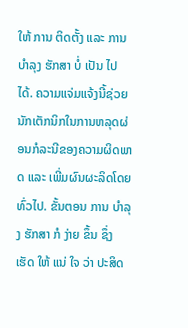ໃຫ້ ການ ຕິດຕັ້ງ ແລະ ການ ບໍາລຸງ ຮັກສາ ບໍ່ ເປັນ ໄປ ໄດ້. ຄວາມແຈ່ມແຈ້ງນີ້ຊ່ວຍນັກເຕັກນິກໃນການຫລຸດຜ່ອນກໍລະນີຂອງຄວາມຜິດພາດ ແລະ ເພີ່ມຜົນຜະລິດໂດຍທົ່ວໄປ. ຂັ້ນຕອນ ການ ບໍາລຸງ ຮັກສາ ກໍ ງ່າຍ ຂຶ້ນ ຊຶ່ງ ເຮັດ ໃຫ້ ແນ່ ໃຈ ວ່າ ປະສິດ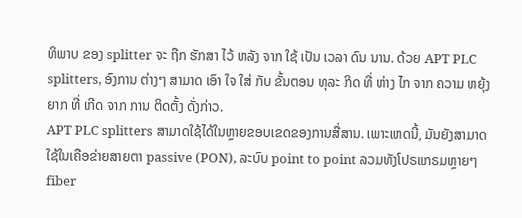ທິພາບ ຂອງ splitter ຈະ ຖືກ ຮັກສາ ໄວ້ ຫລັງ ຈາກ ໃຊ້ ເປັນ ເວລາ ດົນ ນານ. ດ້ວຍ APT PLC splitters, ອົງການ ຕ່າງໆ ສາມາດ ເອົາ ໃຈ ໃສ່ ກັບ ຂັ້ນຕອນ ທຸລະ ກິດ ທີ່ ຫ່າງ ໄກ ຈາກ ຄວາມ ຫຍຸ້ງຍາກ ທີ່ ເກີດ ຈາກ ການ ຕິດຕັ້ງ ດັ່ງກ່າວ.
APT PLC splitters ສາມາດໃຊ້ໄດ້ໃນຫຼາຍຂອບເຂດຂອງການສື່ສານ. ເພາະເຫດນີ້, ມັນຍັງສາມາດໃຊ້ໃນເຄືອຂ່າຍສາຍຕາ passive (PON), ລະບົບ point to point ລວມທັງໂປຣແກຣມຫຼາຍໆ fiber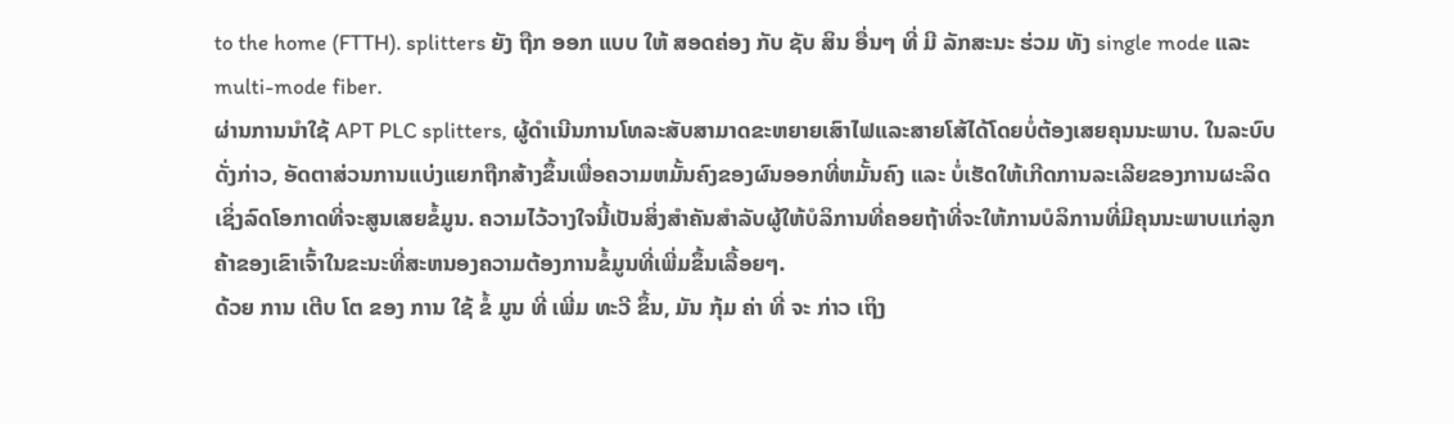to the home (FTTH). splitters ຍັງ ຖືກ ອອກ ແບບ ໃຫ້ ສອດຄ່ອງ ກັບ ຊັບ ສິນ ອື່ນໆ ທີ່ ມີ ລັກສະນະ ຮ່ວມ ທັງ single mode ແລະ multi-mode fiber.
ຜ່ານການນໍາໃຊ້ APT PLC splitters, ຜູ້ດໍາເນີນການໂທລະສັບສາມາດຂະຫຍາຍເສົາໄຟແລະສາຍໂສ້ໄດ້ໂດຍບໍ່ຕ້ອງເສຍຄຸນນະພາບ. ໃນລະບົບດັ່ງກ່າວ, ອັດຕາສ່ວນການແບ່ງແຍກຖືກສ້າງຂຶ້ນເພື່ອຄວາມຫມັ້ນຄົງຂອງຜົນອອກທີ່ຫມັ້ນຄົງ ແລະ ບໍ່ເຮັດໃຫ້ເກີດການລະເລີຍຂອງການຜະລິດເຊິ່ງລົດໂອກາດທີ່ຈະສູນເສຍຂໍ້ມູນ. ຄວາມໄວ້ວາງໃຈນີ້ເປັນສິ່ງສໍາຄັນສໍາລັບຜູ້ໃຫ້ບໍລິການທີ່ຄອຍຖ້າທີ່ຈະໃຫ້ການບໍລິການທີ່ມີຄຸນນະພາບແກ່ລູກຄ້າຂອງເຂົາເຈົ້າໃນຂະນະທີ່ສະຫນອງຄວາມຕ້ອງການຂໍ້ມູນທີ່ເພີ່ມຂຶ້ນເລື້ອຍໆ.
ດ້ວຍ ການ ເຕີບ ໂຕ ຂອງ ການ ໃຊ້ ຂໍ້ ມູນ ທີ່ ເພີ່ມ ທະວີ ຂຶ້ນ, ມັນ ກຸ້ມ ຄ່າ ທີ່ ຈະ ກ່າວ ເຖິງ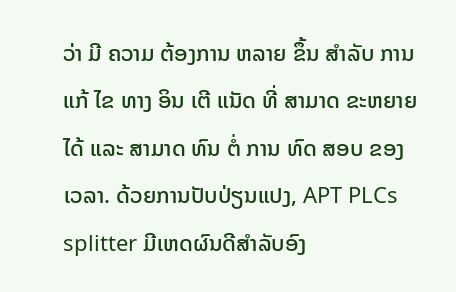ວ່າ ມີ ຄວາມ ຕ້ອງການ ຫລາຍ ຂຶ້ນ ສໍາລັບ ການ ແກ້ ໄຂ ທາງ ອິນ ເຕີ ແນັດ ທີ່ ສາມາດ ຂະຫຍາຍ ໄດ້ ແລະ ສາມາດ ທົນ ຕໍ່ ການ ທົດ ສອບ ຂອງ ເວລາ. ດ້ວຍການປັບປ່ຽນແປງ, APT PLCs splitter ມີເຫດຜົນດີສໍາລັບອົງ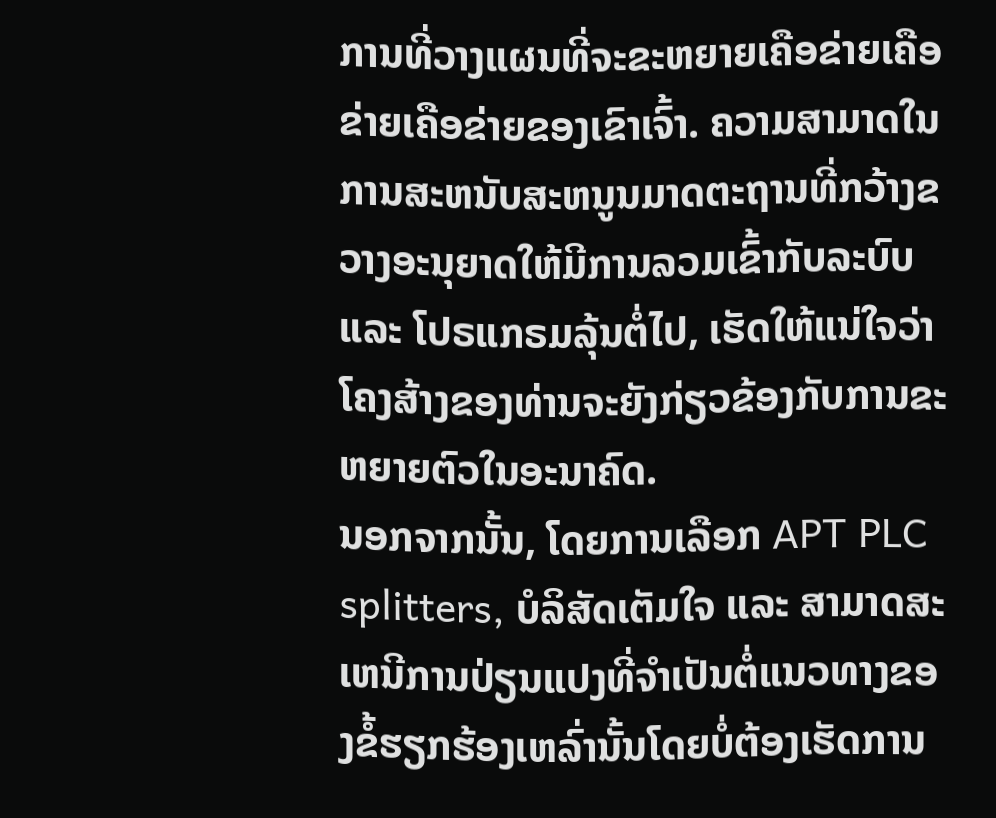ການທີ່ວາງແຜນທີ່ຈະຂະຫຍາຍເຄືອຂ່າຍເຄືອຂ່າຍເຄືອຂ່າຍຂອງເຂົາເຈົ້າ. ຄວາມສາມາດໃນການສະຫນັບສະຫນູນມາດຕະຖານທີ່ກວ້າງຂວາງອະນຸຍາດໃຫ້ມີການລວມເຂົ້າກັບລະບົບ ແລະ ໂປຣແກຣມລຸ້ນຕໍ່ໄປ, ເຮັດໃຫ້ແນ່ໃຈວ່າໂຄງສ້າງຂອງທ່ານຈະຍັງກ່ຽວຂ້ອງກັບການຂະຫຍາຍຕົວໃນອະນາຄົດ.
ນອກຈາກນັ້ນ, ໂດຍການເລືອກ APT PLC splitters, ບໍລິສັດເຕັມໃຈ ແລະ ສາມາດສະເຫນີການປ່ຽນແປງທີ່ຈໍາເປັນຕໍ່ແນວທາງຂອງຂໍ້ຮຽກຮ້ອງເຫລົ່ານັ້ນໂດຍບໍ່ຕ້ອງເຮັດການ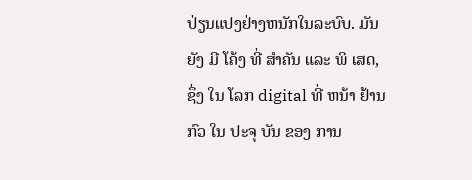ປ່ຽນແປງຢ່າງຫນັກໃນລະບົບ. ມັນ ຍັງ ມີ ໂຄ້ງ ທີ່ ສໍາຄັນ ແລະ ພິ ເສດ, ຊຶ່ງ ໃນ ໂລກ digital ທີ່ ຫນ້າ ຢ້ານ ກົວ ໃນ ປະຈຸ ບັນ ຂອງ ການ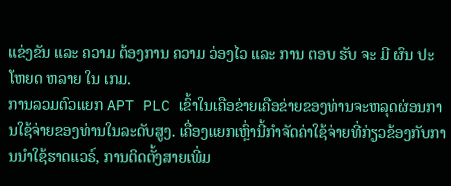ແຂ່ງຂັນ ແລະ ຄວາມ ຕ້ອງການ ຄວາມ ວ່ອງໄວ ແລະ ການ ຕອບ ຮັບ ຈະ ມີ ຜົນ ປະ ໂຫຍດ ຫລາຍ ໃນ ເກມ.
ການລວມຕົວແຍກ APT PLC ເຂົ້າໃນເຄືອຂ່າຍເຄືອຂ່າຍຂອງທ່ານຈະຫລຸດຜ່ອນການໃຊ້ຈ່າຍຂອງທ່ານໃນລະດັບສູງ. ເຄື່ອງແຍກເຫຼົ່ານີ້ກໍາຈັດຄ່າໃຊ້ຈ່າຍທີ່ກ່ຽວຂ້ອງກັບການນໍາໃຊ້ຮາດແວຣ໌, ການຕິດຕັ້ງສາຍເພີ່ມ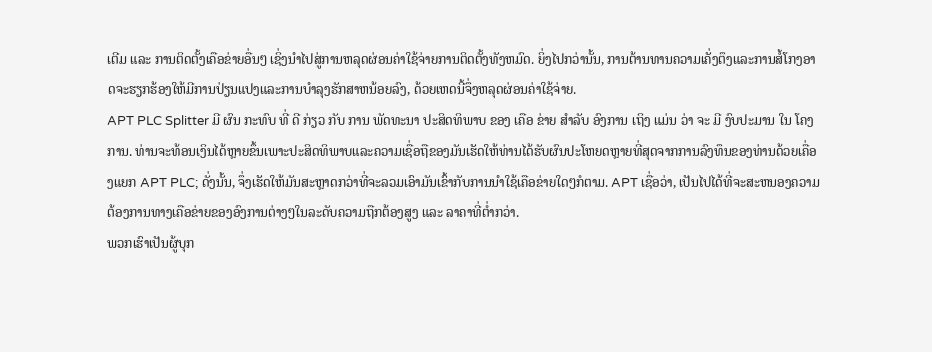ເຕີມ ແລະ ການຕິດຕັ້ງເຄືອຂ່າຍອື່ນໆ ເຊິ່ງນໍາໄປສູ່ການຫລຸດຜ່ອນຄ່າໃຊ້ຈ່າຍການຕິດຕັ້ງທັງຫມົດ. ຍິ່ງໄປກວ່ານັ້ນ, ການຕ້ານທານຄວາມເຄັ່ງຕຶງແລະການສໍ້ໂກງອາດຈະຮຽກຮ້ອງໃຫ້ມີການປ່ຽນແປງແລະການບໍາລຸງຮັກສາຫນ້ອຍລົງ, ດ້ວຍເຫດນີ້ຈຶ່ງຫລຸດຜ່ອນຄ່າໃຊ້ຈ່າຍ.
APT PLC Splitter ມີ ຜົນ ກະທົບ ທີ່ ດີ ກ່ຽວ ກັບ ການ ພັດທະນາ ປະສິດທິພາບ ຂອງ ເຄືອ ຂ່າຍ ສໍາລັບ ອົງການ ເຖິງ ແມ່ນ ວ່າ ຈະ ມີ ງົບປະມານ ໃນ ໂຄງການ. ທ່ານຈະທ້ອນເງິນໄດ້ຫຼາຍຂຶ້ນເພາະປະສິດທິພາບແລະຄວາມເຊື່ອຖືຂອງມັນເຮັດໃຫ້ທ່ານໄດ້ຮັບຜົນປະໂຫຍດຫຼາຍທີ່ສຸດຈາກການລົງທຶນຂອງທ່ານດ້ວຍເຄື່ອງແຍກ APT PLC; ດັ່ງນັ້ນ, ຈຶ່ງເຮັດໃຫ້ມັນສະຫຼາດກວ່າທີ່ຈະລວມເອົາມັນເຂົ້າກັບການນໍາໃຊ້ເຄືອຂ່າຍໃດໆກໍຕາມ. APT ເຊື່ອວ່າ, ເປັນໄປໄດ້ທີ່ຈະສະຫນອງຄວາມຕ້ອງການທາງເຄືອຂ່າຍຂອງອົງການຕ່າງໆໃນລະດັບຄວາມຖືກຕ້ອງສູງ ແລະ ລາຄາທີ່ຕ່ຳກວ່າ.
ພວກເຮົາເປັນຜູ້ບຸກ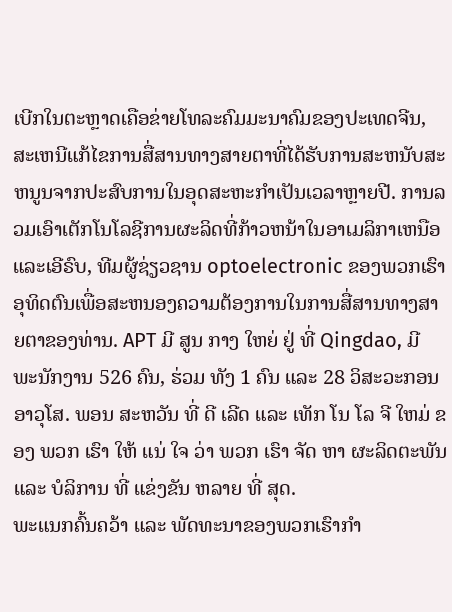ເບີກໃນຕະຫຼາດເຄືອຂ່າຍໂທລະຄົມມະນາຄົມຂອງປະເທດຈີນ, ສະເຫນີແກ້ໄຂການສື່ສານທາງສາຍຕາທີ່ໄດ້ຮັບການສະຫນັບສະຫນູນຈາກປະສົບການໃນອຸດສະຫະກໍາເປັນເວລາຫຼາຍປີ. ການລວມເອົາເຕັກໂນໂລຊີການຜະລິດທີ່ກ້າວຫນ້າໃນອາເມລິກາເຫນືອແລະເອີຣົບ, ທີມຜູ້ຊ່ຽວຊານ optoelectronic ຂອງພວກເຮົາອຸທິດຕົນເພື່ອສະຫນອງຄວາມຕ້ອງການໃນການສື່ສານທາງສາຍຕາຂອງທ່ານ. APT ມີ ສູນ ກາງ ໃຫຍ່ ຢູ່ ທີ່ Qingdao, ມີ ພະນັກງານ 526 ຄົນ, ຮ່ວມ ທັງ 1 ຄົນ ແລະ 28 ວິສະວະກອນ ອາວຸໂສ. ພອນ ສະຫວັນ ທີ່ ດີ ເລີດ ແລະ ເທັກ ໂນ ໂລ ຈີ ໃຫມ່ ຂອງ ພວກ ເຮົາ ໃຫ້ ແນ່ ໃຈ ວ່າ ພວກ ເຮົາ ຈັດ ຫາ ຜະລິດຕະພັນ ແລະ ບໍລິການ ທີ່ ແຂ່ງຂັນ ຫລາຍ ທີ່ ສຸດ.
ພະແນກຄົ້ນຄວ້າ ແລະ ພັດທະນາຂອງພວກເຮົາກໍາ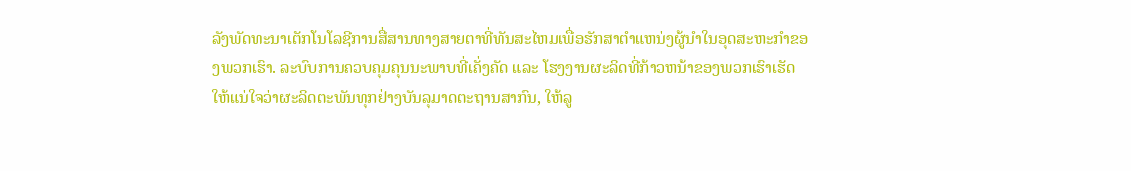ລັງພັດທະນາເຕັກໂນໂລຊີການສື່ສານທາງສາຍຕາທີ່ທັນສະໄຫມເພື່ອຮັກສາຕໍາແຫນ່ງຜູ້ນໍາໃນອຸດສະຫະກໍາຂອງພວກເຮົາ. ລະບົບການຄວບຄຸມຄຸນນະພາບທີ່ເຄັ່ງຄັດ ແລະ ໂຮງງານຜະລິດທີ່ກ້າວຫນ້າຂອງພວກເຮົາເຮັດໃຫ້ແນ່ໃຈວ່າຜະລິດຕະພັນທຸກຢ່າງບັນລຸມາດຕະຖານສາກົນ, ໃຫ້ລູ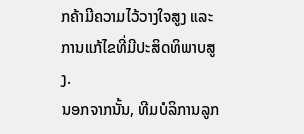ກຄ້າມີຄວາມໄວ້ວາງໃຈສູງ ແລະ ການແກ້ໄຂທີ່ມີປະສິດທິພາບສູງ.
ນອກຈາກນັ້ນ, ທີມບໍລິການລູກ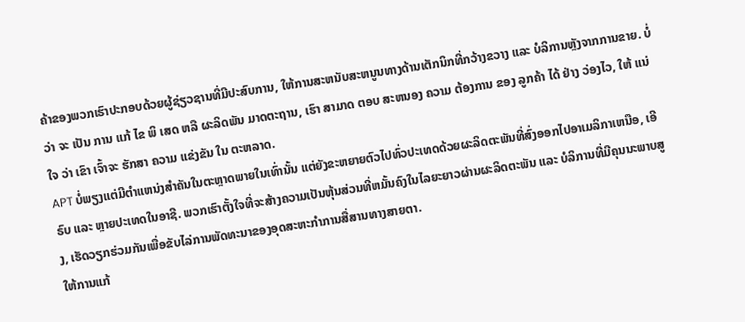ຄ້າຂອງພວກເຮົາປະກອບດ້ວຍຜູ້ຊ່ຽວຊານທີ່ມີປະສົບການ, ໃຫ້ການສະຫນັບສະຫນູນທາງດ້ານເຕັກນິກທີ່ກວ້າງຂວາງ ແລະ ບໍລິການຫຼັງຈາກການຂາຍ. ບໍ່ ວ່າ ຈະ ເປັນ ການ ແກ້ ໄຂ ພິ ເສດ ຫລື ຜະລິດພັນ ມາດຕະຖານ, ເຮົາ ສາມາດ ຕອບ ສະຫນອງ ຄວາມ ຕ້ອງການ ຂອງ ລູກຄ້າ ໄດ້ ຢ່າງ ວ່ອງໄວ, ໃຫ້ ແນ່ ໃຈ ວ່າ ເຂົາ ເຈົ້າຈະ ຮັກສາ ຄວາມ ແຂ່ງຂັນ ໃນ ຕະຫລາດ.
APT ບໍ່ພຽງແຕ່ມີຕໍາແຫນ່ງສໍາຄັນໃນຕະຫຼາດພາຍໃນເທົ່ານັ້ນ ແຕ່ຍັງຂະຫຍາຍຕົວໄປທົ່ວປະເທດດ້ວຍຜະລິດຕະພັນທີ່ສົ່ງອອກໄປອາເມລິກາເຫນືອ, ເອີຣົບ ແລະ ຫຼາຍປະເທດໃນອາຊີ. ພວກເຮົາຕັ້ງໃຈທີ່ຈະສ້າງຄວາມເປັນຫຸ້ນສ່ວນທີ່ຫມັ້ນຄົງໃນໄລຍະຍາວຜ່ານຜະລິດຕະພັນ ແລະ ບໍລິການທີ່ມີຄຸນນະພາບສູງ, ເຮັດວຽກຮ່ວມກັນເພື່ອຂັບໄລ່ການພັດທະນາຂອງອຸດສະຫະກໍາການສື່ສານທາງສາຍຕາ.
ໃຫ້ການແກ້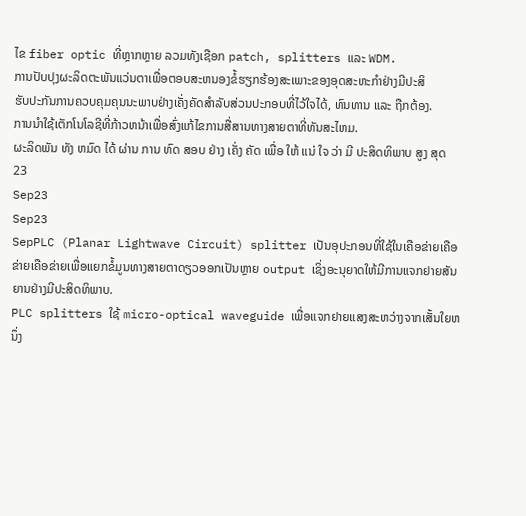ໄຂ fiber optic ທີ່ຫຼາກຫຼາຍ ລວມທັງເຊືອກ patch, splitters ແລະ WDM.
ການປັບປຸງຜະລິດຕະພັນແວ່ນຕາເພື່ອຕອບສະຫນອງຂໍ້ຮຽກຮ້ອງສະເພາະຂອງອຸດສະຫະກໍາຢ່າງມີປະສິ
ຮັບປະກັນການຄວບຄຸມຄຸນນະພາບຢ່າງເຄັ່ງຄັດສໍາລັບສ່ວນປະກອບທີ່ໄວ້ໃຈໄດ້, ທົນທານ ແລະ ຖືກຕ້ອງ.
ການນໍາໃຊ້ເຕັກໂນໂລຊີທີ່ກ້າວຫນ້າເພື່ອສົ່ງແກ້ໄຂການສື່ສານທາງສາຍຕາທີ່ທັນສະໄຫມ.
ຜະລິດພັນ ທັງ ຫມົດ ໄດ້ ຜ່ານ ການ ທົດ ສອບ ຢ່າງ ເຄັ່ງ ຄັດ ເພື່ອ ໃຫ້ ແນ່ ໃຈ ວ່າ ມີ ປະສິດທິພາບ ສູງ ສຸດ
23
Sep23
Sep23
SepPLC (Planar Lightwave Circuit) splitter ເປັນອຸປະກອນທີ່ໃຊ້ໃນເຄືອຂ່າຍເຄືອຂ່າຍເຄືອຂ່າຍເພື່ອແຍກຂໍ້ມູນທາງສາຍຕາດຽວອອກເປັນຫຼາຍ output ເຊິ່ງອະນຸຍາດໃຫ້ມີການແຈກຢາຍສັນຍານຢ່າງມີປະສິດທິພາບ.
PLC splitters ໃຊ້ micro-optical waveguide ເພື່ອແຈກຢາຍແສງສະຫວ່າງຈາກເສັ້ນໃຍຫນຶ່ງ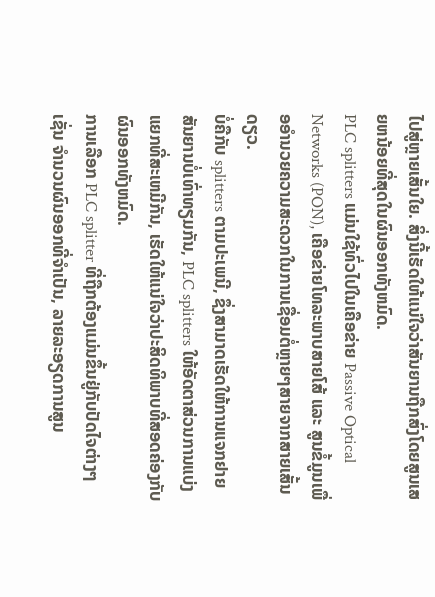ໄປສູ່ຫຼາຍເສັ້ນໃຍ. ສິ່ງນີ້ເຮັດໃຫ້ແນ່ໃຈວ່າສັນຍານຖືກສົ່ງໂດຍສູນເສຍຫນ້ອຍທີ່ສຸດໃນຜົນອອກທັງຫມົດ.
PLC splitters ແມ່ນໃຊ້ທົ່ວໄປໃນເຄືອຂ່າຍ Passive Optical Networks (PON), ເຄືອຂ່າຍໂທລະພາບສາຍໂສ້ ແລະ ສູນຂໍ້ມູນເພື່ອອໍານວຍຄວາມສະດວກໃນການເຊື່ອມຕໍ່ຫຼາຍໆສາຍຈາກສາຍເສັ້ນດຽວ.
ບໍ່ຄືກັບ splitters ຕາມປະເພນີ, ຊຶ່ງສາມາດເຮັດໃຫ້ການແຈກຢາຍສັນຍານບໍ່ເທົ່າທຽມກັນ, PLC splitters ໃຫ້ອັດຕາສ່ວນການແບ່ງແຍກທີ່ສະເຫມີກັນ, ເຮັດໃຫ້ແນ່ໃຈວ່າປະສິດທິພາບທີ່ສອດຄ່ອງກັບຜົນອອກທັງຫມົດ.
ການເລືອກ PLC splitter ທີ່ຖືກຕ້ອງແມ່ນຂຶ້ນຢູ່ກັບປັດໄຈຕ່າງໆເຊັ່ນ ຈໍານວນຜົນອອກທີ່ຈໍາເປັນ, ລາຍລະອຽດການສູນ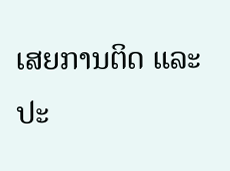ເສຍການຕິດ ແລະ ປະ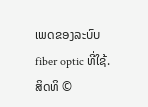ເພດຂອງລະບົບ fiber optic ທີ່ໃຊ້.
ສິດທິ ©